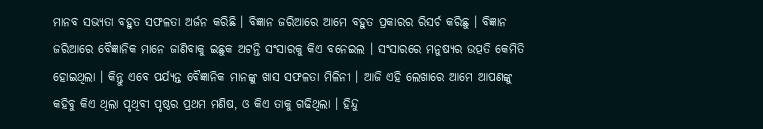ମାନବ ସଭ୍ୟତା ବହୁତ ସଫଳତା ଅର୍ଜନ କରିଛି । ବିଜ୍ଞାନ ଜରିଆରେ ଆମେ ବହୁତ ପ୍ରକାରର ରିସର୍ଚ କରିଛୁ । ବିଜ୍ଞାନ ଜରିଆରେ ବୈଜ୍ଞାନିକ ମାନେ ଜାଣିବାକୁ ଇଛୁକ ଅଟନ୍ତି ସଂସାରକୁ କିଏ ବନେଇଲ । ସଂସାରରେ ମନୁଷ୍ୟର ଉତ୍ପତି କେମିତି ହୋଇଥିଲା । କିନ୍ତୁ ଏବେ ପର୍ଯ୍ୟନ୍ତ ବୈଜ୍ଞାନିକ ମାନଙ୍କୁ ଖାସ ସଫଳତା ମିଳିନୀ । ଆଜି ଏହି ଲେଖାରେ ଆମେ ଆପଣଙ୍କୁ କହିବୁ କିଏ ଥିଲା ପୃଥିବୀ ପୃଷ୍ଠର ପ୍ରଥମ ମଣିଷ, ଓ କିଏ ତାକୁ ଗଢିଥିଲା । ହିନ୍ଦୁ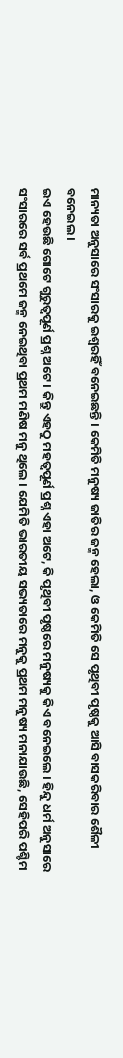ମାନ୍ୟତା ଅନୁସାରେ ସଂସାରକୁ ଇଶ୍ଵରହିଁ ବନେଇଛନ୍ତି । କେମିତି ମନୁଷ୍ୟ ଜାତିର ଜନ୍ମ ହେଲା, ଓ କେମିତି ସେ ପୃଥିବୀ ପୃଷ୍ଠକୁ ଆସି ବାସକରିବାର ଶୈଳୀ ବନେଇଲ ।
ଇଏ ହେଉଛି ଗୋଟେ ଗୁରୁତ୍ବପୂର୍ଣ ପ୍ରଶ୍ନ ଅଟେ । କିନ୍ତୁ ଏହଠୁ ମହତ୍ବପୂର୍ଣ ପ୍ରଶ୍ନ ଏହା ଅଟେ, କି ପୃଥିବୀ ପୃଷ୍ଠରେ ମନୁଷ୍ୟକୁ କିଏ ବନେଇଲେ । ହିନ୍ଦୁ ଧର୍ମ ଅନୁସାରେ ସଂସାରରେ ସର୍ବ ପ୍ରଥମେ ଜନ୍ମ ନେଇଥିବା ପ୍ରଥମ ମଣିଷ ମନୁ ଥିଲେ । ଯେମିତି ଭାରତୀୟ ସଭ୍ୟତାରେ ମନୁକୁ ପ୍ରଥମ ମନୁଷ୍ୟ ମନାଯାଉଛି, ସେହିପରି ପଶ୍ଚିମ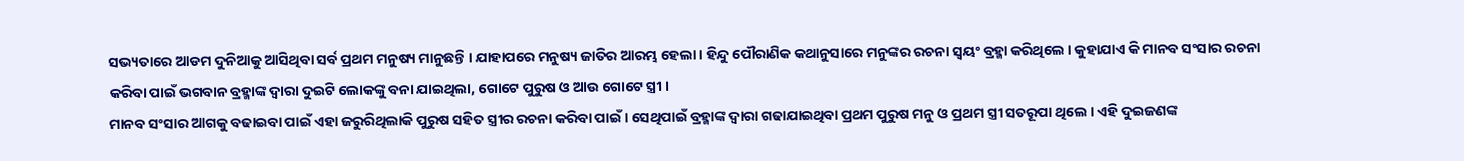ସଭ୍ୟତାରେ ଆଡମ ଦୁନିଆକୁ ଆସିଥିବା ସର୍ବ ପ୍ରଥମ ମନୁଷ୍ୟ ମାନୁଛନ୍ତି । ଯାହାପରେ ମନୁଷ୍ୟ ଜାତିର ଆରମ୍ଭ ହେଲା । ହିନ୍ଦୁ ପୌରାଣିକ କଥାନୁସାରେ ମନୁଙ୍କର ରଚନା ସ୍ଵୟଂ ବ୍ରହ୍ମା କରିଥିଲେ । କୁହାଯାଏ କି ମାନବ ସଂସାର ରଚନା କରିବା ପାଇଁ ଭଗବାନ ବ୍ରହ୍ମାଙ୍କ ଦ୍ଵାରା ଦୁଇଟି ଲୋକଙ୍କୁ ବନା ଯାଇଥିଲା, ଗୋଟେ ପୁରୁଷ ଓ ଆଉ ଗୋଟେ ସ୍ତ୍ରୀ ।
ମାନବ ସଂସାର ଆଗକୁ ବଢାଇବା ପାଇଁ ଏହା ଜରୁରିଥିଲାକି ପୁରୁଷ ସହିତ ସ୍ତ୍ରୀର ରଚନା କରିବା ପାଇଁ । ସେଥିପାଇଁ ବ୍ରହ୍ମାଙ୍କ ଦ୍ଵାରା ଗଢାଯାଇଥିବା ପ୍ରଥମ ପୁରୁଷ ମନୁ ଓ ପ୍ରଥମ ସ୍ତ୍ରୀ ସତରୂପା ଥିଲେ । ଏହି ଦୁଇଜଣଙ୍କ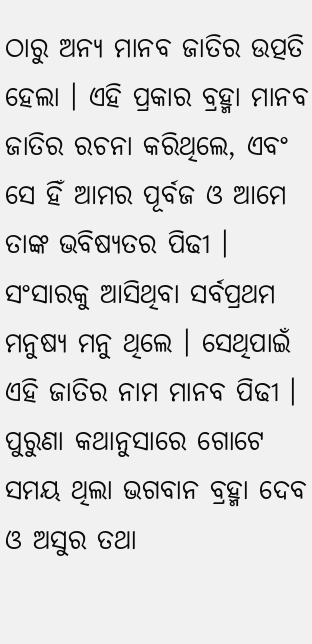ଠାରୁ ଅନ୍ୟ ମାନବ ଜାତିର ଉତ୍ପତି ହେଲା । ଏହି ପ୍ରକାର ବ୍ରହ୍ମା ମାନବ ଜାତିର ରଚନା କରିଥିଲେ, ଏବଂ ସେ ହିଁ ଆମର ପୂର୍ବଜ ଓ ଆମେ ତାଙ୍କ ଭବିଷ୍ୟତର ପିଢୀ । ସଂସାରକୁ ଆସିଥିବା ସର୍ବପ୍ରଥମ ମନୁଷ୍ୟ ମନୁ ଥିଲେ । ସେଥିପାଇଁ ଏହି ଜାତିର ନାମ ମାନବ ପିଢୀ । ପୁରୁଣା କଥାନୁସାରେ ଗୋଟେ ସମୟ ଥିଲା ଭଗବାନ ବ୍ରହ୍ମା ଦେବ ଓ ଅସୁର ତଥା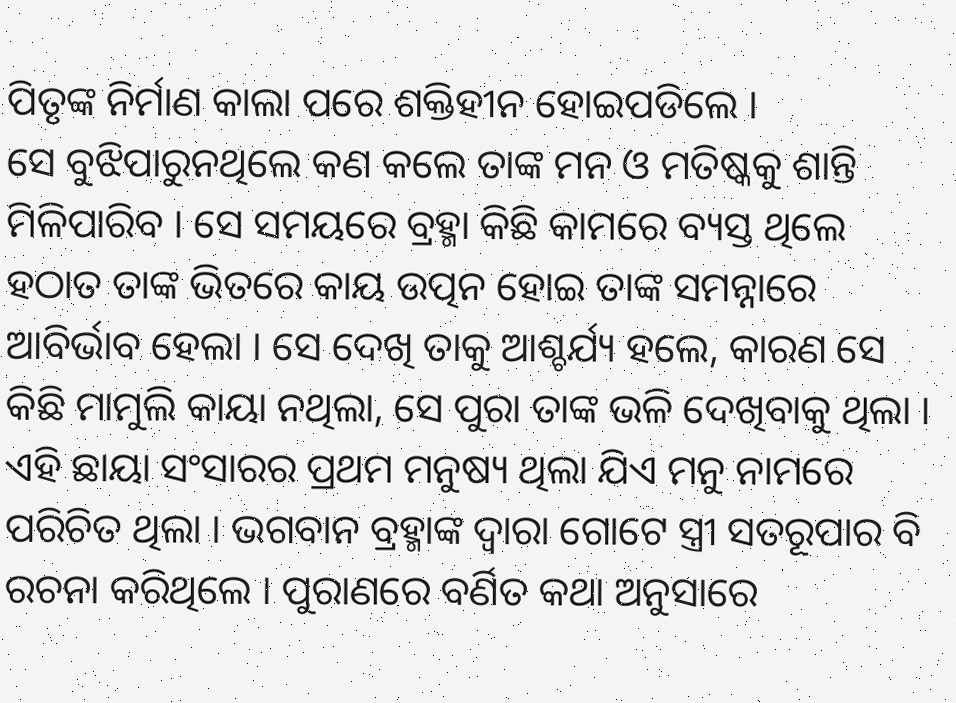ପିତୃଙ୍କ ନିର୍ମାଣ କାଲା ପରେ ଶକ୍ତିହୀନ ହୋଇପଡିଲେ ।
ସେ ବୁଝିପାରୁନଥିଲେ କଣ କଲେ ତାଙ୍କ ମନ ଓ ମତିଷ୍କକୁ ଶାନ୍ତି ମିଳିପାରିବ । ସେ ସମୟରେ ବ୍ରହ୍ମା କିଛି କାମରେ ବ୍ୟସ୍ତ ଥିଲେ ହଠାତ ତାଙ୍କ ଭିତରେ କାୟ ଉତ୍ପନ ହୋଇ ତାଙ୍କ ସମନ୍ନାରେ ଆବିର୍ଭାବ ହେଲା । ସେ ଦେଖି ତାକୁ ଆଶ୍ଚର୍ଯ୍ୟ ହଲେ, କାରଣ ସେ କିଛି ମାମୁଲି କାୟା ନଥିଲା, ସେ ପୁରା ତାଙ୍କ ଭଳି ଦେଖିବାକୁ ଥିଲା । ଏହି ଛାୟା ସଂସାରର ପ୍ରଥମ ମନୁଷ୍ୟ ଥିଲା ଯିଏ ମନୁ ନାମରେ ପରିଚିତ ଥିଲା । ଭଗବାନ ବ୍ରହ୍ମାଙ୍କ ଦ୍ଵାରା ଗୋଟେ ସ୍ତ୍ରୀ ସତରୂପାର ବି ରଚନା କରିଥିଲେ । ପୁରାଣରେ ବର୍ଣିତ କଥା ଅନୁସାରେ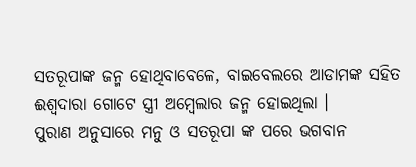ସତରୂପାଙ୍କ ଜନ୍ମ ହୋଥିବାବେଳେ, ବାଇବେଲରେ ଆଡାମଙ୍କ ସହିତ ଈଶ୍ଵଦାରା ଗୋଟେ ସ୍ତ୍ରୀ ଅମ୍ବେଲାର ଜନ୍ମ ହୋଇଥିଲା ।
ପୁରାଣ ଅନୁସାରେ ମନୁ ଓ ସତରୂପା ଙ୍କ ପରେ ଭଗବାନ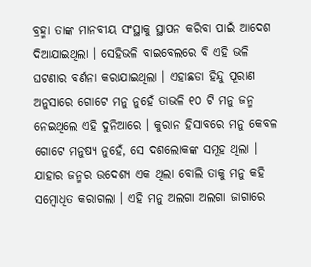ବ୍ରହ୍ମା ତାଙ୍କ ମାନବୀୟ ସଂସ୍ଥାକୁ ସ୍ଥାପନ କରିବା ପାଇଁ ଆଦେଶ ଦିଆଯାଇଥିଲା । ସେହିଭଳି ବାଇବେଲରେ ବି ଏହି ଭଳି ଘଟଣାର ବର୍ଣନା କରାଯାଇଥିଲା । ଏହାଛଡା ହିନ୍ଦୁ ପୂରାଣ ଅନୁସାରେ ଗୋଟେ ମନୁ ନୁହେଁ ତାଭଳି ୧୦ ଟି ମନୁ ଜନ୍ମ ନେଇଥିଲେ ଏହି ଦୁନିଆରେ । କୁରାନ ହିସାବରେ ମନୁ କେବଳ ଗୋଟେ ମନୁଷ୍ୟ ନୁହେଁ, ସେ ଦଶଲୋକଙ୍କ ସମୂହ ଥିଲା । ଯାହାର ଜନ୍ମର ଉଦେଶ୍ୟ ଏକ ଥିଲା ବୋଲି ତାକୁ ମନୁ କହି ସମ୍ବୋଧିତ କରାଗଲା । ଏହି ମନୁ ଅଲଗା ଅଲଗା ଜାଗାରେ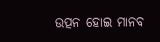ଉତ୍ପନ ହୋଇ ମାନବ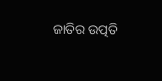ଜାତିର ଉତ୍ପତି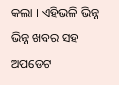କଲା । ଏହିଭଳି ଭିନ୍ନ ଭିନ୍ନ ଖବର ସହ ଅପଡେଟ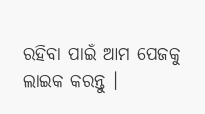ରହିବା ପାଇଁ ଆମ ପେଜକୁ ଲାଇକ କରନ୍ତୁ ।